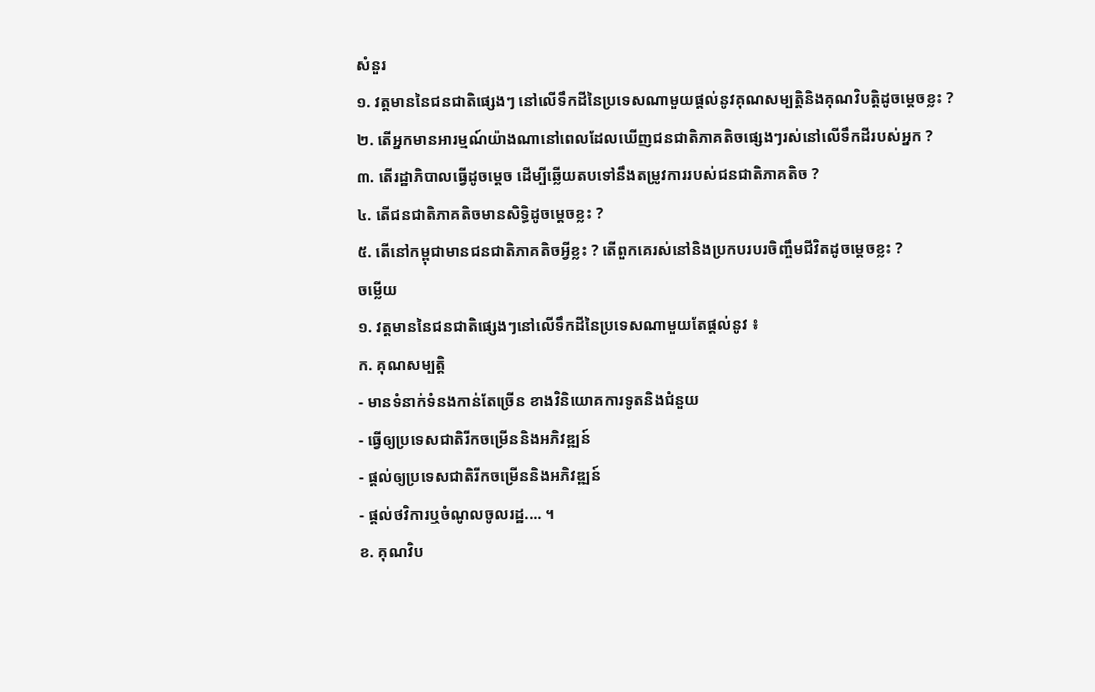សំនួរ
១. វត្តមាននៃជនជាតិផ្សេងៗ នៅលើទឹកដីនៃប្រទេសណាមួយផ្តល់នូវគុណសម្បត្តិនិងគុណវិបត្តិដូចម្តេចខ្លះ ?
២. តើអ្នកមានអារម្មណ៍យ៉ាងណានៅពេលដែលឃើញជនជាតិភាគតិចផ្សេងៗរស់នៅលើទឹកដីរបស់អ្នក ?
៣. តើរដ្ឋាភិបាលធ្វើដូចម្តេច ដើម្បីឆ្លើយតបទៅនឹងតម្រូវការរបស់ជនជាតិភាគតិច ?
៤. តើជនជាតិភាគតិចមានសិទ្ធិដូចម្តេចខ្លះ ?
៥. តើនៅកម្ពុជាមានជនជាតិភាគតិចអ្វីខ្លះ ? តើពួកគេរស់នៅនិងប្រកបរបរចិញ្ចឹមជីវិតដូចម្តេចខ្លះ ?
ចម្លើយ
១. វត្តមាននៃជនជាតិផ្សេងៗនៅលើទឹកដីនៃប្រទេសណាមួយតែផ្តល់នូវ ៖
ក. គុណសម្បត្តិ
- មានទំនាក់ទំនងកាន់តែច្រើន ខាងវិនិយោគការទូតនិងជំនួយ
- ធ្វើឲ្យប្រទេសជាតិរីកចម្រើននិងអភិវឌ្ឍន៍
- ផ្តល់ឲ្យប្រទេសជាតិរីកចម្រើននិងអភិវឌ្ឍន៍
- ផ្តល់ថវិការឬចំណូលចូលរដ្ឋ.... ។
ខ. គុណវិប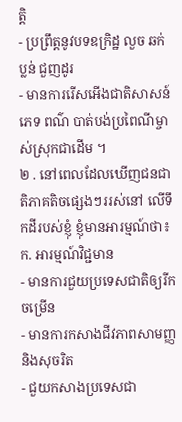ត្តិ
- ប្រព្រឹត្តនូវបទឧក្រិដ្ឋ លួច ឆក់ ប្លន់ ជួញដូរ
- មានការរើសអើងជាតិសាសន៍ ភេទ ពណ៌ បាត់បង់ប្រពៃណីម្ចាស់ស្រុកជាដើម ។
២ . នៅពេលដែលឃើញជនជាតិភាគតិចផ្សេងៗររស់នៅ លើទឹកដីរបស់ខ្ញុំ ខ្ញុំមានអារម្មណ៍ថា៖
ក. អារម្មណ៍វិជ្ជមាន
- មានការជួយប្រទេសជាតិឲ្យរីកចម្រើន
- មានការកសាងជីវភាពសាមញ្ញ និងសុចរិត
- ជួយកសាងប្រទេសជា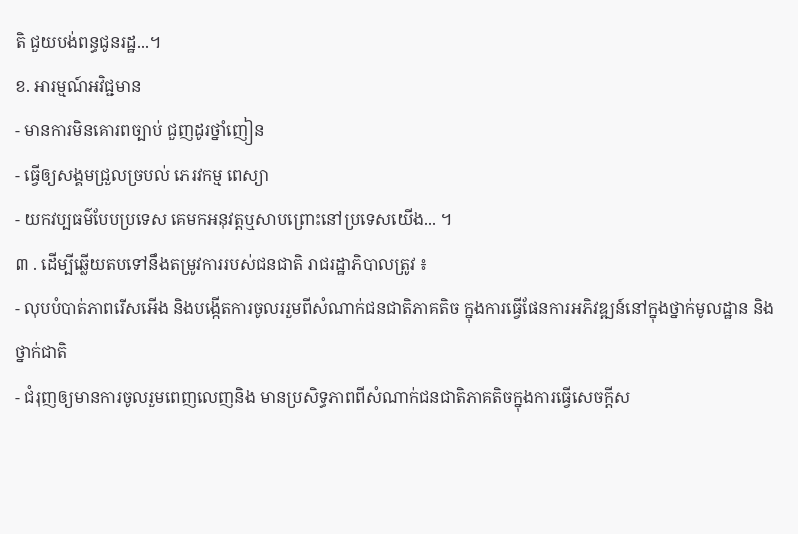តិ ជួយបង់ពន្ធជូនរដ្ឋ...។
ខ. អារម្មណ៍អវិជ្ជមាន
- មានការមិនគោរពច្បាប់ ជួញដូរថ្នាំញៀន
- ធ្វើឲ្យសង្គមជ្រួលច្របល់ ភេរវកម្ម ពេស្យា
- យកវប្បធម៌បែបប្រទេស គេមកអនុវត្តឬសាបព្រោះនៅប្រទេសយើង... ។
៣ . ដើម្បីឆ្លើយតបទៅនឹងតម្រូវការរបស់ជនជាតិ រាជរដ្ឋាភិបាលត្រូវ ៖
- លុបបំបាត់ភាពរើសអើង និងបង្កើតការចូលររួមពីសំណាក់ជនជាតិភាគតិច ក្នុងការធ្វើផែនការអភិវឌ្ឍន៍នៅក្នុងថ្នាក់មូលដ្ឋាន និងថ្នាក់ជាតិ
- ជំរុញឲ្យមានការចូលរួមពេញលេញនិង មានប្រសិទ្ធភាពពីសំណាក់ជនជាតិភាគតិចក្នុងការធ្វើសេចក្តីស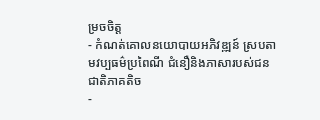ម្រចចិត្ត
- កំណត់គោលនយោបាយអភិវឌ្ឍន៍ ស្របតាមវប្បធម៌ប្រពៃណី ជំនឿនិងភាសារបស់ជនជាតិភាគតិច
-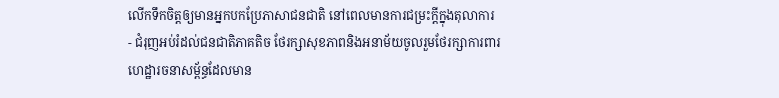លើកទឹកចិត្តឲ្យមានអ្នកបកប្រែភាសាជនជាតិ នៅពេលមានការជម្រះក្តីក្នុងតុលាការ
- ជំរុញអប់រំដល់ជនជាតិភាគតិច ថែរក្សាសុខភាពនិងអនាម័យចូលរួមថែរក្សាការពារហេដ្ឋារចនាសម្ព័ន្ធដែលមាន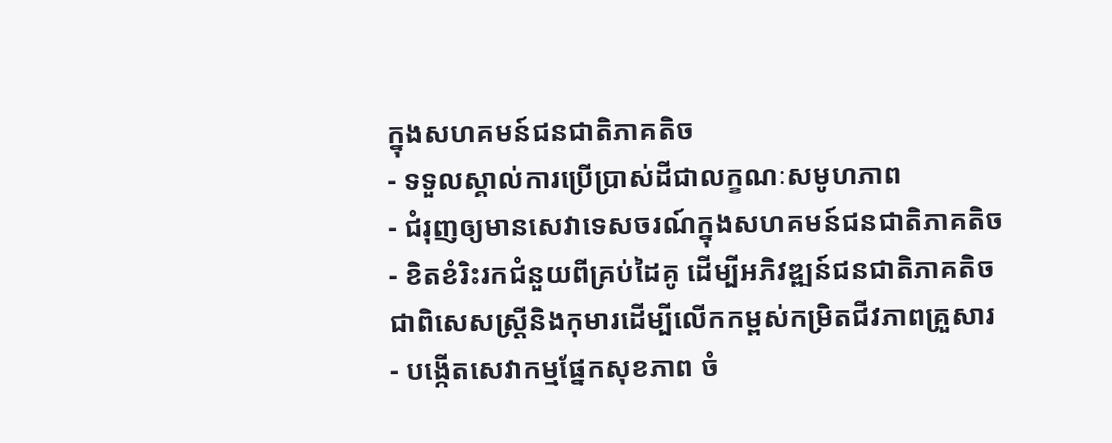ក្នុងសហគមន៍ជនជាតិភាគតិច
- ទទួលស្គាល់ការប្រើប្រាស់ដីជាលក្ខណៈសមូហភាព
- ជំរុញឲ្យមានសេវាទេសចរណ៍ក្នុងសហគមន៍ជនជាតិភាគតិច
- ខិតខំរិះរកជំនួយពីគ្រប់ដៃគូ ដើម្បីអភិវឌ្ឍន៍ជនជាតិភាគតិច ជាពិសេសស្រ្តីនិងកុមារដើម្បីលើកកម្ពស់កម្រិតជីវភាពគ្រួសារ
- បង្កើតសេវាកម្មផ្នែកសុខភាព ចំ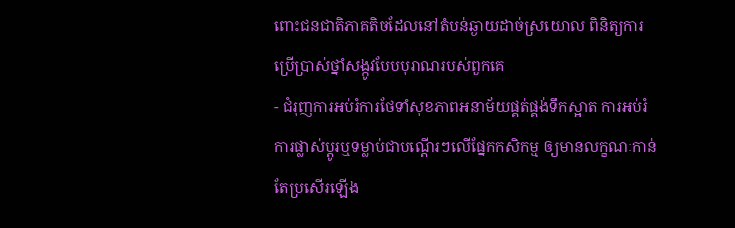ពោះជនជាតិភាគតិចដែលនៅតំបន់ឆ្ងាយដាច់ស្រយោល ពិនិត្យការប្រើប្រាស់ថ្នាំសង្កូវបែបបុរាណរបស់ពួកគេ
- ជំរុញការអប់រំការថែទាំសុខភាពអនាម័យផ្គត់ផ្គង់ទឹកស្អាត ការអប់រំ ការផ្លាស់ប្តូរឬទម្លាប់ជាបណ្តើរៗលើផ្នែកកសិកម្ម ឲ្យមានលក្ខណៈកាន់តែប្រសើរឡើង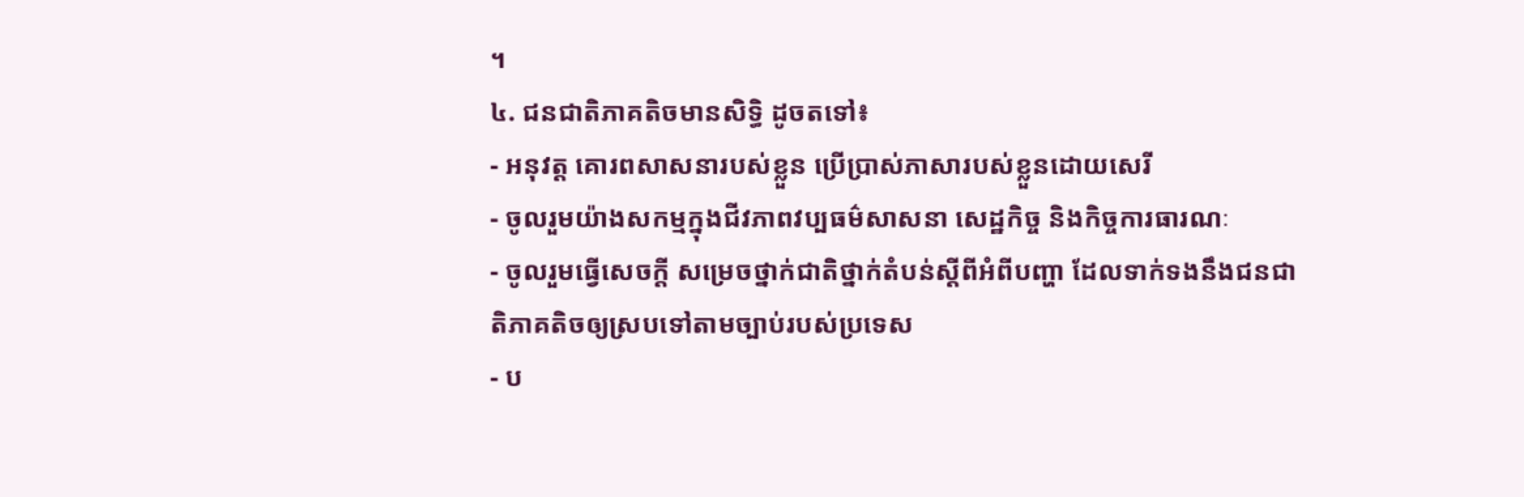។
៤. ជនជាតិភាគតិចមានសិទ្ធិ ដូចតទៅ៖
- អនុវត្ត គោរពសាសនារបស់ខ្លួន ប្រើប្រាស់ភាសារបស់ខ្លួនដោយសេរី
- ចូលរួមយ៉ាងសកម្មក្នុងជីវភាពវប្បធម៌សាសនា សេដ្ឋកិច្ច និងកិច្ចការធារណៈ
- ចូលរួមធ្វើសេចក្តី សម្រេចថ្នាក់ជាតិថ្នាក់តំបន់ស្តីពីអំពីបញ្ហា ដែលទាក់ទងនឹងជនជាតិភាគតិចឲ្យស្របទៅតាមច្បាប់របស់ប្រទេស
- ប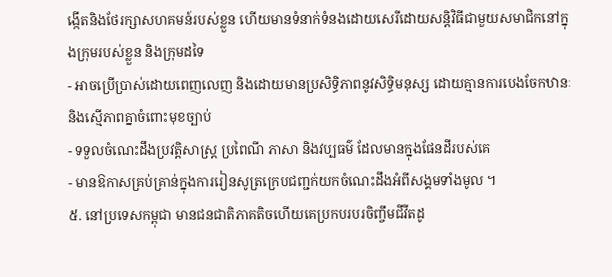ង្កើតនិងថែរក្សាសហគមន៍របស់ខ្លួន ហើយមានទំនាក់ទំនងដោយសេរីដោយសន្តិវិធីជាមួយសមាជិកនៅក្នុងក្រុមរបស់ខ្លួន និងក្រុមដទៃ
- អាចប្រើប្រាស់ដោយពេញលេញ និងដោយមានប្រសិទ្ធិភាពនូវសិទ្ធិមនុស្ស ដោយគ្មានការបេងចែកឋានៈនិងស្មើភាពគ្នាចំពោះមុខច្បាប់
- ទទួលចំណេះដឹងប្រវត្តិសាស្រ្ត ប្រពៃណី ភាសា និងវប្បធម៌ ដែលមានក្នុងផែនដីរបស់គេ
- មានឱកាសគ្រប់គ្រាន់ក្នុងការរៀនសូត្រក្រេបជញ្ជក់យកចំណេះដឹងអំពីសង្គមទាំងមូល ។
៥. នៅប្រទេសកម្ពុជា មានជនជាតិភាគតិចហើយគេប្រកបរបរចិញ្ចឹមជីវីតដូ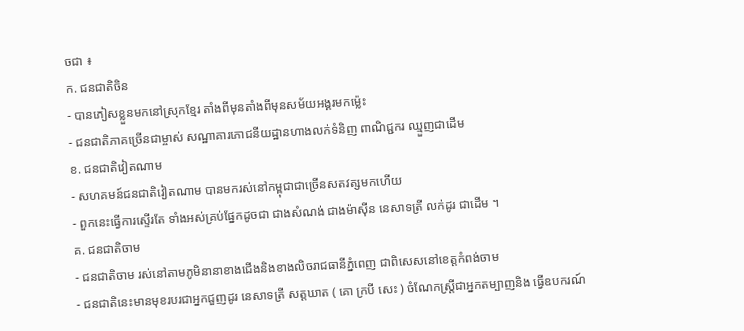ចជា ៖
ក. ជនជាតិចិន
- បានភៀសខ្លួនមកនៅស្រុកខ្មែរ តាំងពីមុនតាំងពីមុនសម័យអង្គរមកម៉្លេះ
- ជនជាតិភាគច្រើនជាម្ចាស់ សណ្ឋាគារភោជនីយដ្ឋានហាងលក់ទំនិញ ពាណិជ្ជករ ឈ្មួញជាដើម
ខ. ជនជាតិវៀតណាម
- សហគមន៍ជនជាតិវៀតណាម បានមករស់នៅកម្ពុជាជាច្រើនសតវត្សមកហើយ
- ពួកនេះធ្វើការស្ទើរតែ ទាំងអស់គ្រប់ផ្នែកដូចជា ជាងសំណង់ ជាងម៉ាស៊ីន នេសាទត្រី លក់ដូរ ជាដើម ។
គ. ជនជាតិចាម
- ជនជាតិចាម រស់នៅតាមភូមិនានាខាងជើងនិងខាងលិចរាជធានីភ្នំពេញ ជាពិសេសនៅខេត្តកំពង់ចាម
- ជនជាតិនេះមានមុខរបរជាអ្នកជួញដូរ នេសាទត្រី សត្តឃាត ( គោ ក្របី សេះ ) ចំណែកស្រ្តីជាអ្នកតម្បាញនិង ធ្វើឧបករណ៍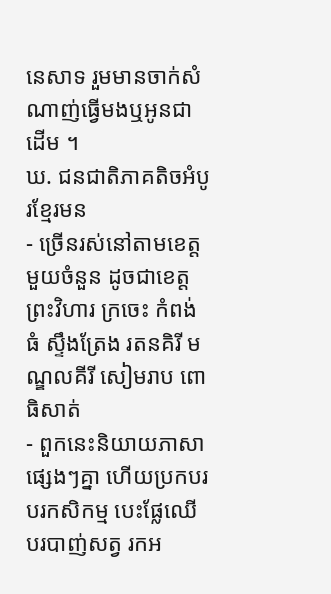នេសាទ រួមមានចាក់សំណាញ់ធ្វើមងឬអូនជាដើម ។
ឃ. ជនជាតិភាគតិចអំបូរខ្មែរមន
- ច្រើនរស់នៅតាមខេត្តមួយចំនួន ដូចជាខេត្តព្រះវិហារ ក្រចេះ កំពង់ធំ ស្ទឹងត្រែង រតនគិរី មណ្ឌលគីរី សៀមរាប ពោធិសាត់
- ពួកនេះនិយាយភាសាផ្សេងៗគ្នា ហើយប្រកបរបរកសិកម្ម បេះផ្លែឈើ បរបាញ់សត្វ រកអ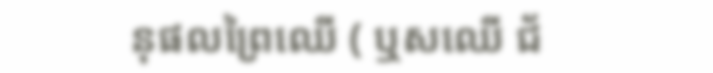នុផលព្រៃឈើ ( ឬសឈើ ជ័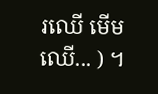រឈើ មើមឈើ... ) ។